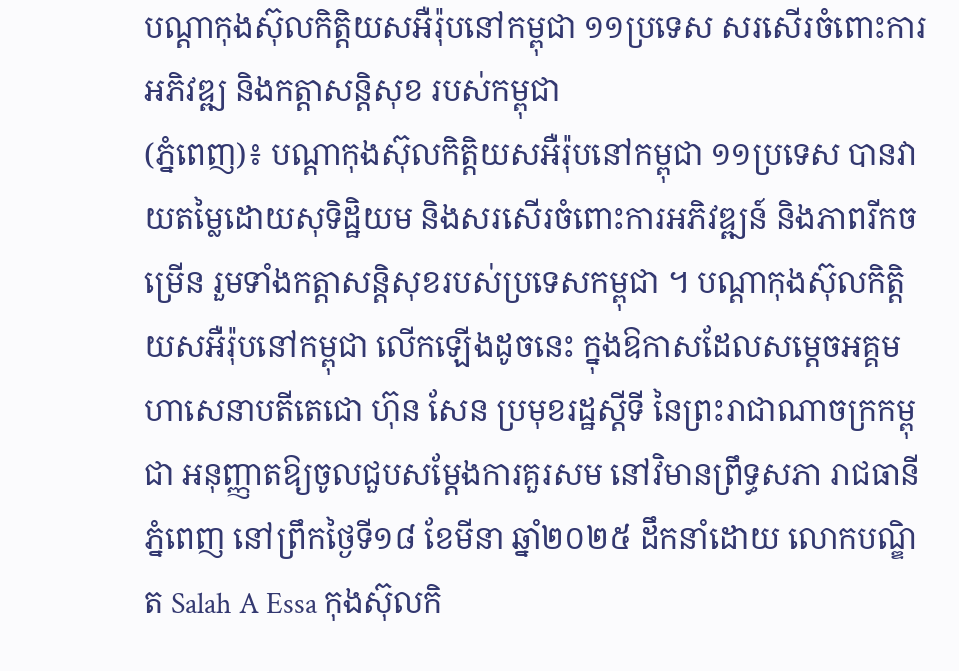បណ្តាកុងស៊ុលកិត្តិយសអឺរ៉ុបនៅកម្ពុជា ១១ប្រទេស សរសើរចំពោះការអភិវឌ្ឍ និងកត្តាសន្តិសុខ របស់កម្ពុជា
(ភ្នំពេញ)៖ បណ្តាកុងស៊ុលកិត្តិយសអឺរ៉ុបនៅកម្ពុជា ១១ប្រទេស បានវាយតម្លៃដោយសុទិដ្ឋិយម និងសរសើរចំពោះការអភិវឌ្ឍន៍ និងភាពរីកចម្រើន រួមទាំងកត្តាសន្តិសុខរបស់ប្រទេសកម្ពុជា ។ បណ្តាកុងស៊ុលកិត្តិយសអឺរ៉ុបនៅកម្ពុជា លើកឡើងដូចនេះ ក្នុងឱកាសដែលសម្តេចអគ្គមហាសេនាបតីតេជោ ហ៊ុន សែន ប្រមុខរដ្ឋស្តីទី នៃព្រះរាជាណាចក្រកម្ពុជា អនុញ្ញាតឱ្យចូលជួបសម្តែងការគួរសម នៅវិមានព្រឹទ្ធសភា រាជធានីភ្នំពេញ នៅព្រឹកថ្ងៃទី១៨ ខែមីនា ឆ្នាំ២០២៥ ដឹកនាំដោយ លោកបណ្ឌិត Salah A Essa កុងស៊ុលកិ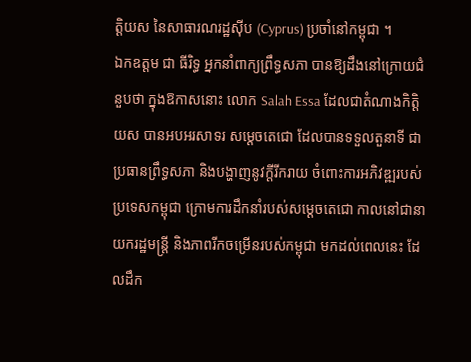ត្តិយស នៃសាធារណរដ្ឋស៊ីប (Cyprus) ប្រចាំនៅកម្ពុជា ។
ឯកឧត្តម ជា ធីរិទ្ធ អ្នកនាំពាក្យព្រឹទ្ធសភា បានឱ្យដឹងនៅក្រោយជំនួបថា ក្នុងឱកាសនោះ លោក Salah Essa ដែលជាតំណាងកិត្តិយស បានអបអរសាទរ សម្ដេចតេជោ ដែលបានទទួលតួនាទី ជាប្រធានព្រឹទ្ធសភា និងបង្ហាញនូវក្តីរីករាយ ចំពោះការអភិវឌ្ឍរបស់ប្រទេសកម្ពុជា ក្រោមការដឹកនាំរបស់សម្ដេចតេជោ កាលនៅជានាយករដ្ឋមន្ត្រី និងភាពរីកចម្រើនរបស់កម្ពុជា មកដល់ពេលនេះ ដែលដឹក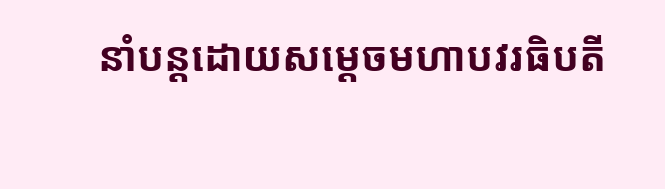នាំបន្តដោយសម្ដេចមហាបវរធិបតី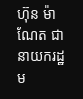ហ៊ុន ម៉ាណែត ជានាយករដ្ឋម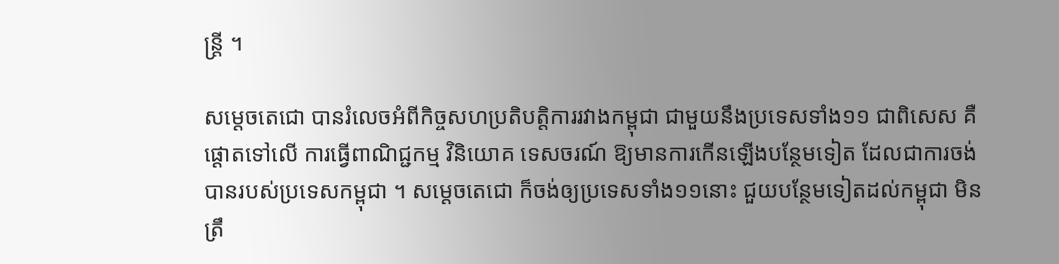ន្ត្រី ។

សម្ដេចតេជោ បានរំលេចអំពីកិច្ចសហប្រតិបត្តិការរវាងកម្ពុជា ជាមួយនឹងប្រទេសទាំង១១ ជាពិសេស គឺផ្ដោតទៅលើ ការធ្វើពាណិជ្ជកម្ម វិនិយោគ ទេសចរណ៍ ឱ្យមានការកើនឡើងបន្ថែមទៀត ដែលជាការចង់បានរបស់ប្រទេសកម្ពុជា ។ សម្ដេចតេជោ ក៏ចង់ឲ្យប្រទេសទាំង១១នោះ ជួយបន្ថែមទៀតដល់កម្ពុជា មិនត្រឹ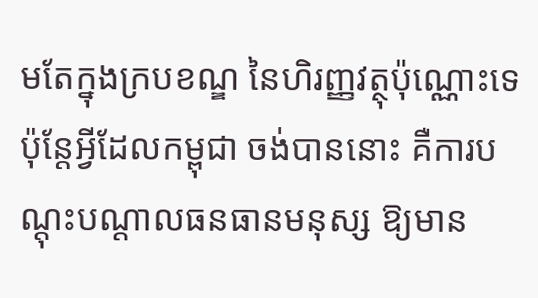មតែក្នុងក្របខណ្ឌ នៃហិរញ្ញវត្ថុប៉ុណ្ណោះទេ ប៉ុន្តែអ្វីដែលកម្ពុជា ចង់បាននោះ គឺការបណ្ដុះបណ្ដាលធនធានមនុស្ស ឱ្យមាន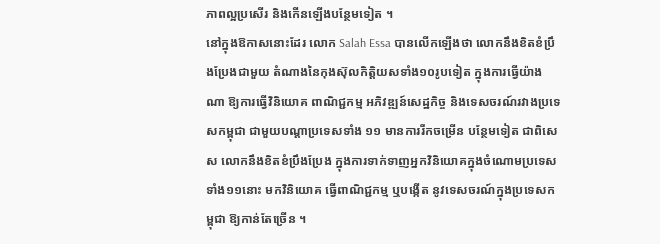ភាពល្អប្រសើរ និងកើនឡើងបន្ថែមទៀត ។
នៅក្នុងឱកាសនោះដែរ លោក Salah Essa បានលើកឡើងថា លោកនឹងខិតខំប្រឹងប្រែងជាមួយ តំណាងនៃកុងស៊ុលកិត្តិយសទាំង១០រូបទៀត ក្នុងការធ្វើយ៉ាងណា ឱ្យការធ្វើវិនិយោគ ពាណិជ្ជកម្ម អភិវឌ្ឍន៍សេដ្ឋកិច្ច និងទេសចរណ៍រវាងប្រទេសកម្ពុជា ជាមួយបណ្ដាប្រទេសទាំង ១១ មានការរីកចម្រើន បន្ថែមទៀត ជាពិសេស លោកនឹងខិតខំប្រឹងប្រែង ក្នុងការទាក់ទាញអ្នកវិនិយោគក្នុងចំណោមប្រទេសទាំង១១នោះ មកវិនិយោគ ធ្វើពាណិជ្ជកម្ម ឬបង្កើត នូវទេសចរណ៍ក្នុងប្រទេសកម្ពុជា ឱ្យកាន់តែច្រើន ។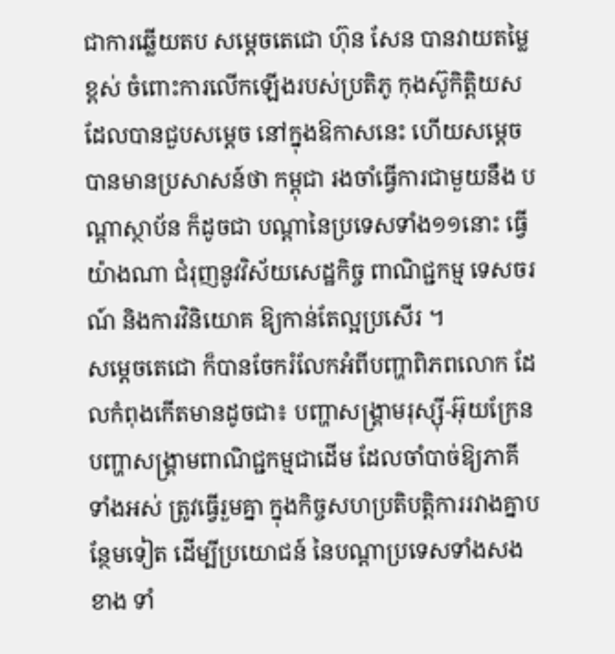ជាការឆ្លើយតប សម្ដេចតេជោ ហ៊ុន សែន បានវាយតម្លៃខ្ពស់ ចំពោះការលើកឡើងរបស់ប្រតិភូ កុងស៊ូកិត្តិយស ដែលបានជួបសម្ដេច នៅក្នុងឱកាសនេះ ហើយសម្ដេច បានមានប្រសាសន៍ថា កម្ពុជា រងចាំធ្វើការជាមួយនឹង បណ្ដាស្ថាប័ន ក៏ដូចជា បណ្ដានៃប្រទេសទាំង១១នោះ ធ្វើយ៉ាងណា ជំរុញនូវវិស័យសេដ្ឋកិច្ច ពាណិជ្ជកម្ម ទេសចរណ៍ និងការវិនិយោគ ឱ្យកាន់តែល្អប្រសើរ ។
សម្ដេចតេជោ ក៏បានចែករំលែកអំពីបញ្ហាពិភពលោក ដែលកំពុងកើតមានដូចជា៖ បញ្ហាសង្គ្រាមរុស្ស៊ី-អ៊ុយក្រែន បញ្ហាសង្គ្រាមពាណិជ្ជកម្មជាដើម ដែលចាំបាច់ឱ្យភាគីទាំងអស់ ត្រូវធ្វើរួមគ្នា ក្នុងកិច្ចសហប្រតិបត្តិការរវាងគ្នាបន្ថែមទៀត ដើម្បីប្រយោជន៍ នៃបណ្ដាប្រទេសទាំងសងខាង ទាំ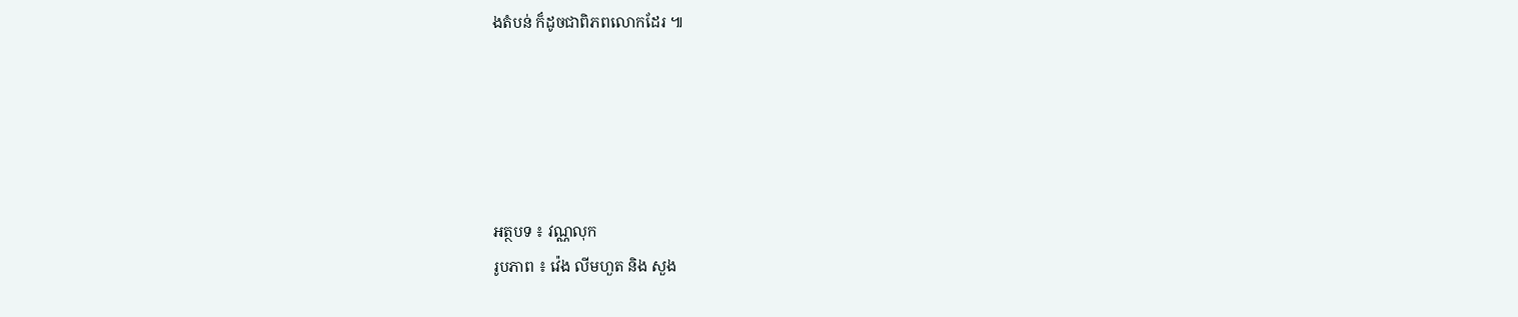ងតំបន់ ក៏ដូចជាពិភពលោកដែរ ៕





អត្ថបទ ៖ វណ្ណលុក
រូបភាព ៖ វ៉េង លីមហួត និង សួង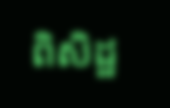ពិសិដ្ឋ